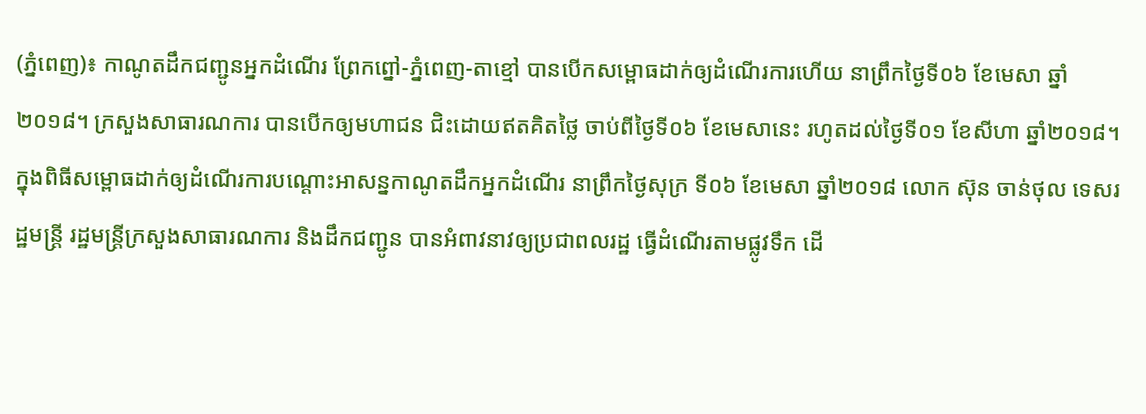(ភ្នំពេញ)៖ កាណូតដឹកជញ្ជូនអ្នកដំណើរ ព្រែកព្នៅ-ភ្នំពេញ-តាខ្មៅ បានបើកសម្ពោធដាក់ឲ្យដំណើរការហើយ នាព្រឹកថ្ងៃទី០៦ ខែមេសា ឆ្នាំ២០១៨។ ក្រសួងសាធារណការ បានបើកឲ្យមហាជន ជិះដោយឥតគិតថ្លៃ ចាប់ពីថ្ងៃទី០៦ ខែមេសានេះ រហូតដល់ថ្ងៃទី០១ ខែសីហា ឆ្នាំ២០១៨។
ក្នុងពិធីសម្ពោធដាក់ឲ្យដំណើរការបណ្តោះអាសន្នកាណូតដឹកអ្នកដំណើរ នាព្រឹកថ្ងៃសុក្រ ទី០៦ ខែមេសា ឆ្នាំ២០១៨ លោក ស៊ុន ចាន់ថុល ទេសរដ្ឋមន្ត្រី រដ្ឋមន្ត្រីក្រសួងសាធារណការ និងដឹកជញ្ជូន បានអំពាវនាវឲ្យប្រជាពលរដ្ឋ ធ្វើដំណើរតាមផ្លូវទឹក ដើ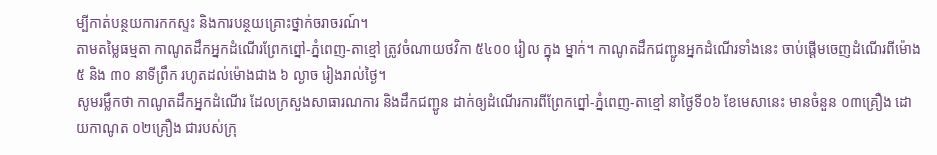ម្បីកាត់បន្ថយការកកស្ទះ និងការបន្ថយគ្រោះថ្នាក់ចរាចរណ៍។
តាមតម្លៃធម្មតា កាណូតដឹកអ្នកដំណើរព្រែកព្នៅ-ភ្នំពេញ-តាខ្មៅ ត្រូវចំណាយថវិកា ៥៤០០ រៀល ក្នុង ម្នាក់។ កាណូតដឹកជញ្ជូនអ្នកដំណើរទាំងនេះ ចាប់ផ្តើមចេញដំណើរពីម៉ោង ៥ និង ៣០ នាទីព្រឹក រហូតដល់ម៉ោងជាង ៦ ល្ងាច រៀងរាល់ថ្ងៃ។
សូមរម្លឹកថា កាណូតដឹកអ្នកដំណើរ ដែលក្រសួងសាធារណការ និងដឹកជញ្ជូន ដាក់ឲ្យដំណើរការពីព្រែកព្នៅ-ភ្នំពេញ-តាខ្មៅ នាថ្ងៃទី០៦ ខែមេសានេះ មានចំនួន ០៣គ្រឿង ដោយកាណូត ០២គ្រឿង ជារបស់ក្រុ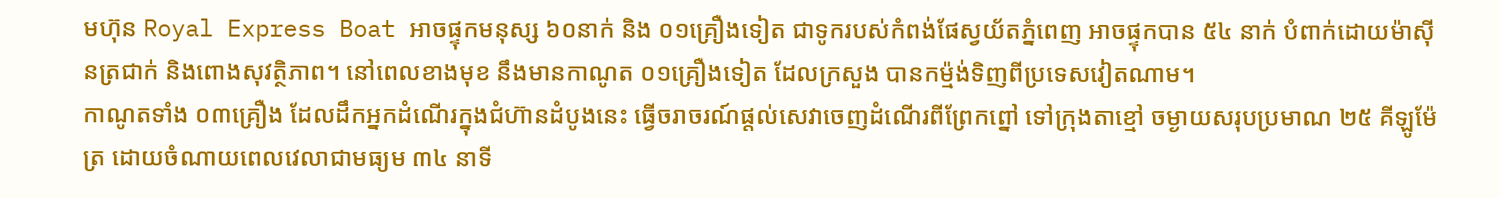មហ៊ុន Royal Express Boat អាចផ្ទុកមនុស្ស ៦០នាក់ និង ០១គ្រឿងទៀត ជាទូករបស់កំពង់ផែស្វយ័តភ្នំពេញ អាចផ្ទុកបាន ៥៤ នាក់ បំពាក់ដោយម៉ាស៊ីនត្រជាក់ និងពោងសុវត្ថិភាព។ នៅពេលខាងមុខ នឹងមានកាណូត ០១គ្រឿងទៀត ដែលក្រសួង បានកម្ម៉ង់ទិញពីប្រទេសវៀតណាម។
កាណូតទាំង ០៣គ្រឿង ដែលដឹកអ្នកដំណើរក្នុងជំហ៊ានដំបូងនេះ ធ្វើចរាចរណ៍ផ្តល់សេវាចេញដំណើរពីព្រែកព្នៅ ទៅក្រុងតាខ្មៅ ចម្ងាយសរុបប្រមាណ ២៥ គីឡូម៉ែត្រ ដោយចំណាយពេលវេលាជាមធ្យម ៣៤ នាទី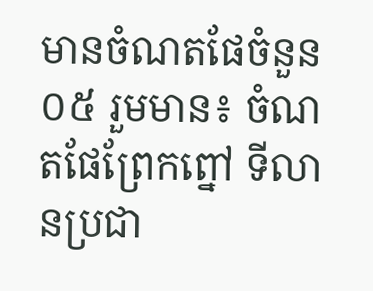មានចំណតផែចំនួន ០៥ រួមមាន៖ ចំណតផែព្រែកព្នៅ ទីលានប្រជា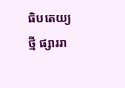ធិបតេយ្យថ្មី ផ្សាររា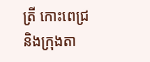ត្រី កោះពេជ្រ និងក្រុងតា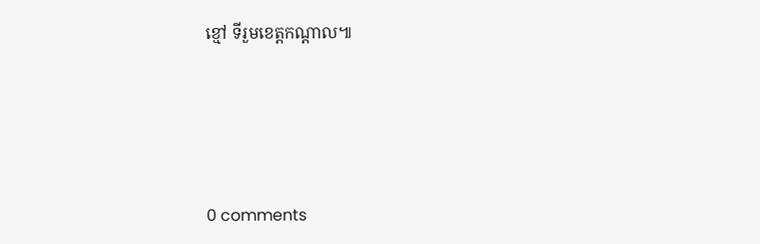ខ្មៅ ទីរួមខេត្តកណ្តាល៕





0 comments